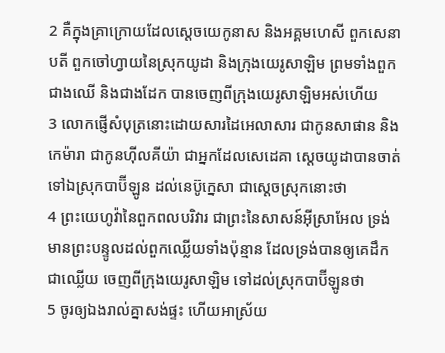2 គឺក្នុងគ្រាក្រោយដែលស្តេចយេកូនាស និងអគ្គមហេសី ពួកសេនាបតី ពួកចៅហ្វាយនៃស្រុកយូដា និងក្រុងយេរូសាឡិម ព្រមទាំងពួកជាងឈើ និងជាងដែក បានចេញពីក្រុងយេរូសាឡិមអស់ហើយ
3 លោកផ្ញើសំបុត្រនោះដោយសារដៃអេលាសារ ជាកូនសាផាន និងកេម៉ារា ជាកូនហ៊ីលគីយ៉ា ជាអ្នកដែលសេដេគា ស្តេចយូដាបានចាត់ទៅឯស្រុកបាប៊ីឡូន ដល់នេប៊ូក្នេសា ជាស្តេចស្រុកនោះថា
4 ព្រះយេហូវ៉ានៃពួកពលបរិវារ ជាព្រះនៃសាសន៍អ៊ីស្រាអែល ទ្រង់មានព្រះបន្ទូលដល់ពួកឈ្លើយទាំងប៉ុន្មាន ដែលទ្រង់បានឲ្យគេដឹកជាឈ្លើយ ចេញពីក្រុងយេរូសាឡិម ទៅដល់ស្រុកបាប៊ីឡូនថា
5 ចូរឲ្យឯងរាល់គ្នាសង់ផ្ទះ ហើយអាស្រ័យ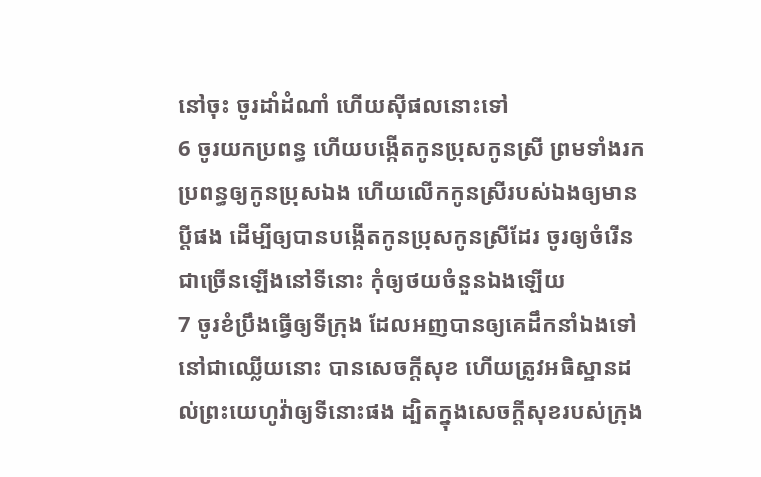នៅចុះ ចូរដាំដំណាំ ហើយស៊ីផលនោះទៅ
6 ចូរយកប្រពន្ធ ហើយបង្កើតកូនប្រុសកូនស្រី ព្រមទាំងរកប្រពន្ធឲ្យកូនប្រុសឯង ហើយលើកកូនស្រីរបស់ឯងឲ្យមានប្ដីផង ដើម្បីឲ្យបានបង្កើតកូនប្រុសកូនស្រីដែរ ចូរឲ្យចំរើនជាច្រើនឡើងនៅទីនោះ កុំឲ្យថយចំនួនឯងឡើយ
7 ចូរខំប្រឹងធ្វើឲ្យទីក្រុង ដែលអញបានឲ្យគេដឹកនាំឯងទៅនៅជាឈ្លើយនោះ បានសេចក្តីសុខ ហើយត្រូវអធិស្ឋានដល់ព្រះយេហូវ៉ាឲ្យទីនោះផង ដ្បិតក្នុងសេចក្តីសុខរបស់ក្រុង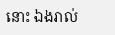នោះ ឯងរាល់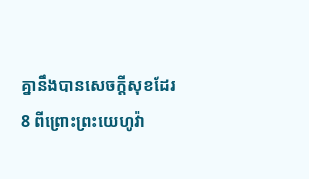គ្នានឹងបានសេចក្តីសុខដែរ
8 ពីព្រោះព្រះយេហូវ៉ា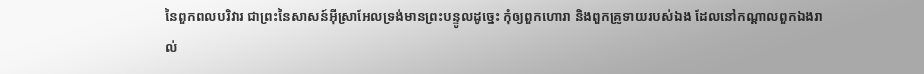នៃពួកពលបរិវារ ជាព្រះនៃសាសន៍អ៊ីស្រាអែលទ្រង់មានព្រះបន្ទូលដូច្នេះ កុំឲ្យពួកហោរា និងពួកគ្រូទាយរបស់ឯង ដែលនៅកណ្តាលពួកឯងរាល់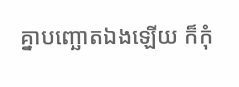គ្នាបញ្ឆោតឯងឡើយ ក៏កុំ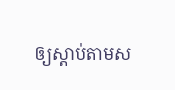ឲ្យស្តាប់តាមស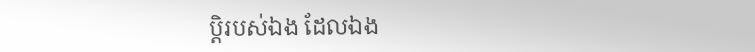ប្តិរបស់ឯង ដែលឯង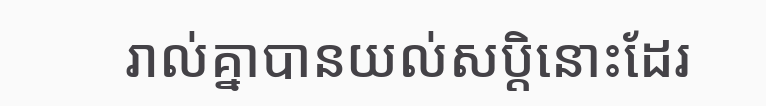រាល់គ្នាបានយល់សប្តិនោះដែរ